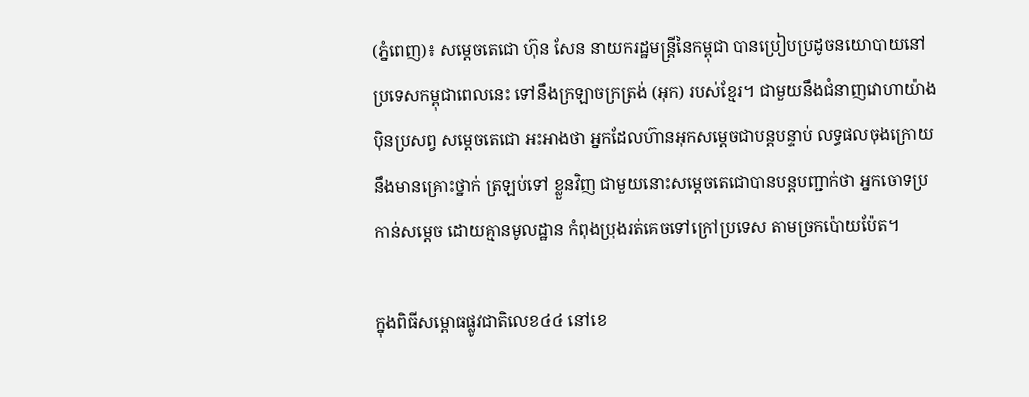(ភ្នំពេញ)៖ សម្តេចតេជោ ហ៊ុន សែន នាយករដ្ឋមន្រ្តីនៃកម្ពុជា បានប្រៀបប្រដូចនយោបាយនៅប្រទេសកម្ពុជាពេលនេះ ទៅនឹងក្រឡាចក្រត្រង់ (អុក) របស់ខ្មែរ។ ជាមួយនឹងជំនាញវោហាយ៉ាងប៉ិនប្រសព្វ សម្តេចតេជោ អះអាងថា អ្នកដែលហ៊ានអុកសម្តេចជាបន្តបន្ទាប់ លទ្ធផលចុងក្រោយនឹងមានគ្រោះថ្នាក់ ត្រឡប់ទៅ ខ្លួនវិញ ជាមួយនោះសម្តេចតេជោបានបន្តបញ្ជាក់ថា អ្នកចោទប្រកាន់សម្តេច ដោយគ្មានមូលដ្ឋាន កំពុងប្រុងរត់គេចទៅក្រៅប្រទេស តាមច្រកប៉ោយប៉ែត។

ក្នុងពិធីសម្ពោធផ្លូវជាតិលេខ៤៤ នៅខេ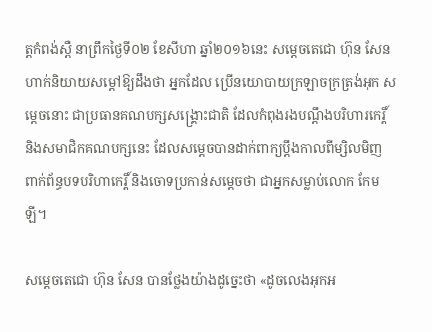ត្តកំពង់ស្ពឺ នាព្រឹកថ្ងៃទី០២ ខែសីហា ឆ្នាំ២០១៦នេះ សម្តេចតេជោ ហ៊ុន សែន ហាក់និយាយសម្តៅឱ្យដឹងថា អ្នកដែល ប្រើនយោបាយក្រឡាចក្រត្រង់អុក សម្តេចនោះ ជាប្រធានគណបក្សសង្រ្គោះជាតិ ដែលកំពុងរងបណ្តឹងបរិហារកេរ្តិ៍ និងសមាជិកគណបក្សនេះ ដែលសម្តេចបានដាក់ពាក្យប្តឹងកាលពីម្សិលមិញ ពាក់ព័ន្ធបទបរិហាកេរ្តិ៍ និងចោទប្រកាន់សម្តេចថា ជាអ្នកសម្លាប់លោក កែម ឡី។

សម្តេចតេជោ ហ៊ុន សែន បានថ្លែងយ៉ាងដូច្នេះថា «ដូចលេងអុកអ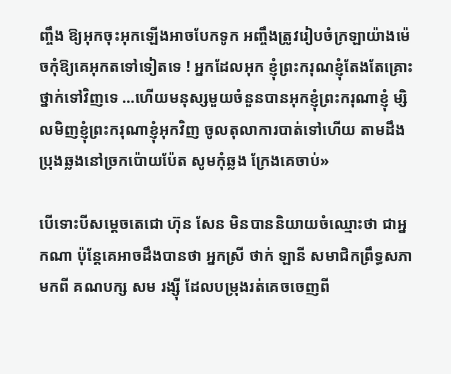ញ្ចឹង ឱ្យអុកចុះអុកឡើងអាចបែកទូក អញ្ចឹងត្រូវរៀបចំក្រឡាយ៉ាងម៉េចកុំឱ្យគេអុកតទៅទៀតទេ ! អ្នកដែលអុក ខ្ញុំព្រះករុណខ្ញុំតែងតែគ្រោះថ្នាក់ទៅវិញទេ …ហើយមនុស្សមួយចំនួនបានអុកខ្ញុំព្រះករុណាខ្ញុំ ម្សិលមិញខ្ញុំព្រះករុណាខ្ញុំអុកវិញ ចូលតុលាការបាត់ទៅហើយ តាមដឹងប្រុងឆ្លងនៅច្រកប៉ោយប៉ែត សូមកុំឆ្លង ក្រែងគេចាប់»

បើទោះបីសម្តេចតេជោ ហ៊ុន សែន មិនបាននិយាយចំឈ្មោះថា ជាអ្នកណា ប៉ុន្តែគេអាចដឹងបានថា អ្នកស្រី ថាក់ ឡានី សមាជិកព្រឹទ្ធសភាមកពី គណបក្ស សម រង្ស៊ី ដែលបម្រុងរត់គេចចេញពី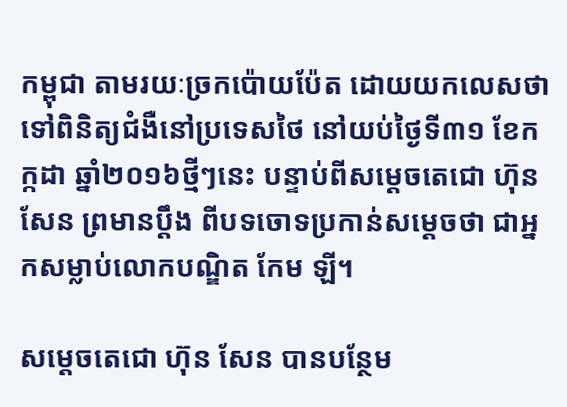កម្ពុជា តាមរយៈច្រកប៉ោយប៉ែត ដោយយកលេសថាទៅពិនិត្យជំងឺនៅប្រទេសថៃ នៅយប់ថ្ងៃទី៣១ ខែកក្កដា ឆ្នាំ២០១៦ថ្មីៗនេះ បន្ទាប់ពីសម្តេចតេជោ ហ៊ុន សែន ព្រមានប្តឹង ពីបទចោទប្រកាន់សម្តេចថា ជាអ្នកសម្លាប់លោកបណ្ឌិត កែម ឡី។

សម្តេចតេជោ ហ៊ុន សែន បានបន្ថែម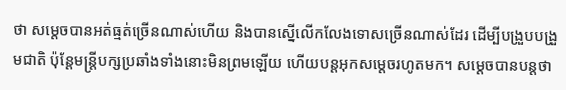ថា សម្តេចបានអត់ធ្មត់ច្រើនណាស់ហើយ និងបានស្នើលើកលែងទោសច្រើនណាស់ដែរ ដើម្បីបង្រួបបង្រួមជាតិ ប៉ុន្តែមន្រ្តីបក្សប្រឆាំងទាំងនោះមិនព្រមឡើយ ហើយបន្តអុកសម្តេចរហូតមក។ សម្តេចបានបន្តថា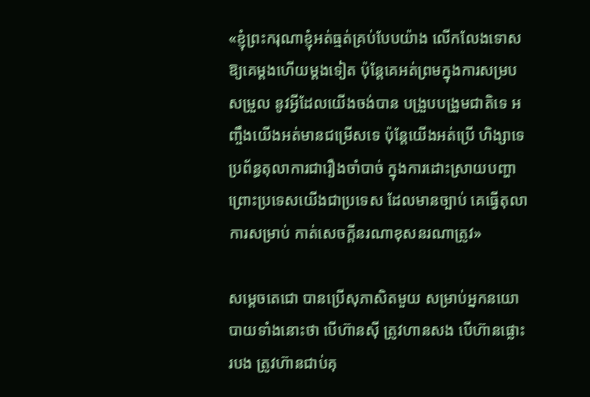«ខ្ញុំព្រះករុណាខ្ញុំអត់ធ្មត់គ្រប់បែបយ៉ាង លើកលែងទោស ឱ្យគេម្តងហើយម្តងទៀត ប៉ុន្តែគេអត់ព្រមក្នុងការសម្របសម្រួល នូវអ្វីដែលយើងចង់បាន បង្រួបបង្រួមជាតិទេ អញ្ចឹងយើងអត់មានជម្រើសទេ ប៉ុន្តែយើងអត់ប្រើ ហិង្សាទេ ប្រព័ន្ធតុលាការជារឿងចាំបាច់ ក្នុងការដោះស្រាយបញ្ហា ព្រោះប្រទេសយើងជាប្រទេស ដែលមានច្បាប់ គេធ្វើតុលាការសម្រាប់ កាត់សេចក្តីនរណាខុសនរណាត្រូវ»

សម្តេចតេជោ បានប្រើសុភាសិតមួយ សម្រាប់អ្នកនយោបាយទាំងនោះថា បើហ៊ានស៊ី ត្រូវហានសង បើហ៊ានផ្លោះរបង ត្រូវហ៊ានជាប់គុ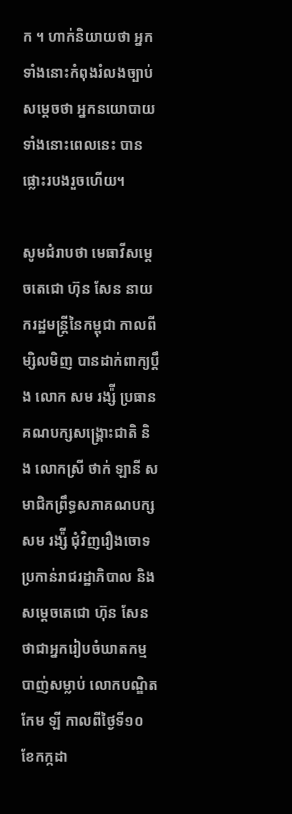ក ។ ហាក់និយាយថា អ្នកទាំងនោះកំពុងរំលងច្បាប់ សម្តេចថា អ្នកនយោបាយទាំងនោះពេលនេះ បានផ្លោះរបងរួចហើយ។

សូមជំរាបថា មេធាវីសម្តេចតេជោ ហ៊ុន សែន នាយករដ្ឋមន្រ្តីនៃកម្ពុជា កាលពីម្សិលមិញ បានដាក់ពាក្យប្តឹង លោក សម រង្ស៉ី ប្រធានគណបក្សសង្រ្គោះជាតិ និង លោកស្រី ថាក់ ឡានី សមាជិកព្រឹទ្ធសភាគណបក្សសម រង្ស៉ី ជុំវិញរឿងចោទប្រកាន់រាជរដ្ឋាភិបាល និងសម្តេចតេជោ ហ៊ុន សែន ថាជាអ្នករៀបចំឃាតកម្ម បាញ់សម្លាប់ លោកបណ្ឌិត កែម ឡី កាលពីថ្ងៃទី១០ ខែកក្កដា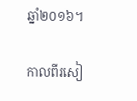ឆ្នាំ២០១៦។

កាលពីរសៀ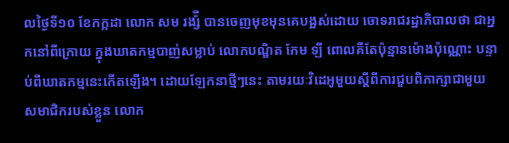លថ្ងៃទី១០ ខែកក្កដា លោក សម រង្ស៉ី បានចេញមុខមុនគេបង្អស់ដោយ ចោទរាជរដ្ឋាភិបាលថា ជាអ្នកនៅពីក្រោយ ក្នុងឃាតកម្មបាញ់សម្លាប់ លោកបណ្ឌិត កែម ឡី ពោលគឺតែប៉ុន្មានម៉ោងប៉ុណ្ណោះ បន្ទាប់ពីឃាតកម្មនេះកើតឡើង។ ដោយឡែកនាថ្មីៗនេះ តាមរយៈវិដេអូមួយស្តីពីការជួបពិភាក្សាជាមួយ សមាជិករបស់ខ្លួន លោក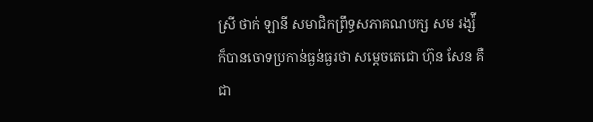ស្រី ថាក់ ឡានី សមាជិកព្រឹទ្ធសភាគណបក្ស សម រង្ស៉ី  ក៏បានចោទប្រកាន់ធ្ងន់ធ្ងរថា សម្តេចតេជោ ហ៊ុន សែន គឺជា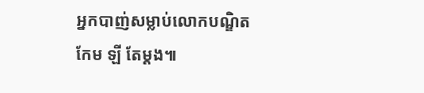អ្នកបាញ់សម្លាប់លោកបណ្ឌិត កែម ឡី តែម្តង៕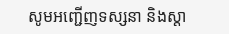សូមអញ្ជើញទស្សនា និងស្តា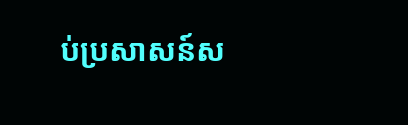ប់ប្រសាសន៍ស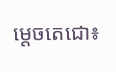ម្តេចតេជោ៖